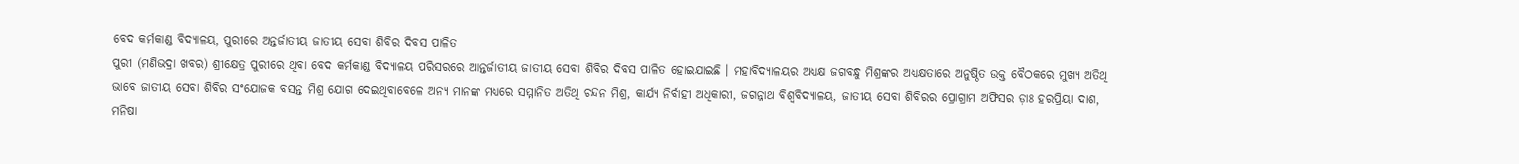ବେଦ କର୍ମକାଣ୍ଡ ବିଦ୍ୟାଳୟ, ପୁରୀରେ ଅନ୍ତର୍ଜାତୀୟ ଜାତୀୟ ସେବା ଶିବିର ଦିବସ ପାଳିତ
ପୁରୀ (ମଣିଭଦ୍ରା ଖବର) ଶ୍ରୀକ୍ଷେତ୍ର ପୁରୀରେ ଥିବା ବେଦ କର୍ମକାଣ୍ଡ ବିଦ୍ୟାଳୟ ପରିସରରେ ଆନ୍ତର୍ଜାତୀୟ ଜାତୀୟ ସେବା ଶିବିର ଦିବସ ପାଳିତ ହୋଇଯାଇଛି । ମହାବିଦ୍ୟାଳୟର ଅଧ୍ୟକ୍ଷ ଜଗବନ୍ଧୁ ମିଶ୍ରଙ୍କର ଅଧ୍ୟକ୍ଷତାରେ ଅନୁଷ୍ଠିତ ଉକ୍ତ ବୈଠକରେ ମୁଖ୍ୟ ଅତିଥି ଭାବେ ଜାତୀୟ ସେବା ଶିବିର ସଂଯୋଜକ ବସନ୍ତ ମିଶ୍ର ଯୋଗ ଦେଇଥିବାବେଳେ ଅନ୍ୟ ମାନଙ୍କ ମଧ୍ୟରେ ସମ୍ମାନିତ ଅତିଥି ଚନ୍ଦନ ମିଶ୍ର, କାର୍ଯ୍ୟ ନିର୍ବାହୀ ଅଧିକାରୀ, ଜଗନ୍ନାଥ ବିଶ୍ଵବିଦ୍ୟାଳୟ, ଜାତୀୟ ସେବା ଶିବିରର ପ୍ରୋଗ୍ରାମ ଅଫିସର ଡ଼ାଃ ହରପ୍ରିୟା ଦାଶ, ମନିଷା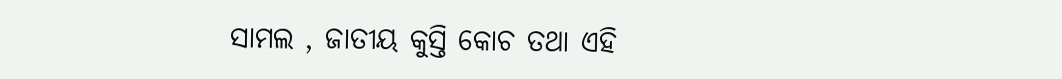ସାମଲ , ଜାତୀୟ କୁସ୍ତି କୋଚ ତଥା ଏହି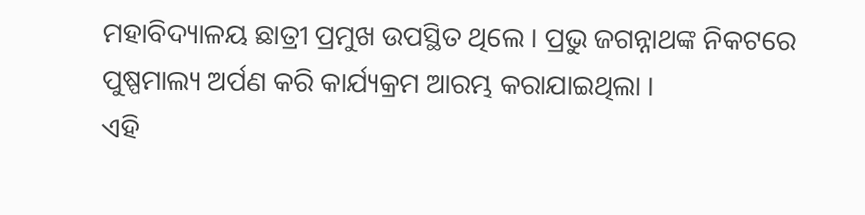ମହାବିଦ୍ୟାଳୟ ଛାତ୍ରୀ ପ୍ରମୁଖ ଉପସ୍ଥିତ ଥିଲେ । ପ୍ରଭୁ ଜଗନ୍ନାଥଙ୍କ ନିକଟରେ ପୁଷ୍ପମାଲ୍ୟ ଅର୍ପଣ କରି କାର୍ଯ୍ୟକ୍ରମ ଆରମ୍ଭ କରାଯାଇଥିଲା ।
ଏହି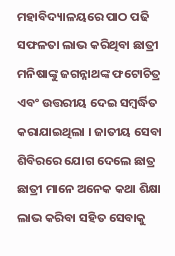ମହାବିଦ୍ୟାଳୟରେ ପାଠ ପଢି ସଫଳତା ଲାଭ କରିଥିବା ଛାତ୍ରୀ ମନିଷାଙ୍କୁ ଜଗନ୍ନାଥଙ୍କ ଫଟୋଚିତ୍ର ଏବଂ ଉତ୍ତରୀୟ ଦେଇ ସମ୍ବର୍ଦ୍ଧିତ କରାଯାଇଥିଲା । ଜାତୀୟ ସେବା ଶିବିରରେ ଯୋଗ ଦେଲେ ଛାତ୍ର ଛାତ୍ରୀ ମାନେ ଅନେକ କଥା ଶିକ୍ଷା ଲାଭ କରିବା ସହିତ ସେବାକୁ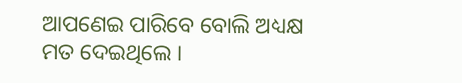ଆପଣେଇ ପାରିବେ ବୋଲି ଅଧ୍ୟକ୍ଷ ମତ ଦେଇଥିଲେ ।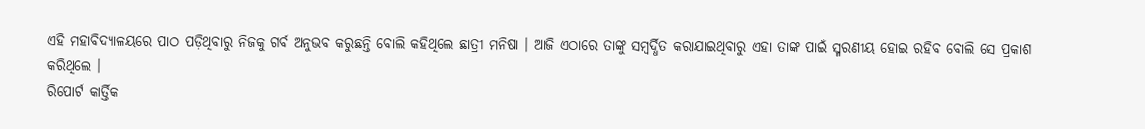ଏହି ମହାବିଦ୍ୟାଳୟରେ ପାଠ ପଡ଼ିଥିବାରୁ ନିଜକୁ ଗର୍ବ ଅନୁଭବ କରୁଛନ୍ତି ବୋଲି କହିଥିଲେ ଛାତ୍ରୀ ମନିଷା । ଆଜି ଏଠାରେ ତାଙ୍କୁ ସମ୍ବର୍ଦ୍ଧିତ କରାଯାଇଥିବାରୁ ଏହା ତାଙ୍କ ପାଇଁ ସ୍ମରଣୀୟ ହୋଇ ରହିବ ବୋଲି ସେ ପ୍ରକାଶ କରିଥିଲେ ।
ରିପୋର୍ଟ କାର୍ତ୍ତିକ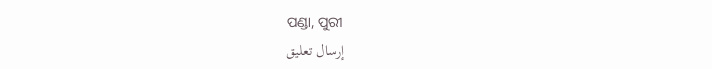ପଣ୍ଡା, ପୁରୀ
إرسال تعليق